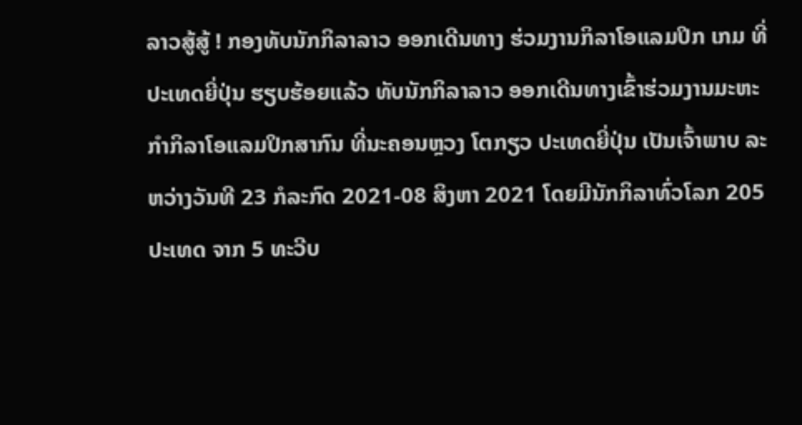ລາວສູ້ສູ້ ! ກອງທັບນັກກິລາລາວ ອອກເດີນທາງ ຮ່ວມງານກິລາໂອແລມປິກ ເກມ ທີ່ປະເທດຍີ່ປຸ່ນ ຮຽບຮ້ອຍແລ້ວ ທັບນັກກິລາລາວ ອອກເດີນທາງເຂົ້າຮ່ວມງານມະຫະກໍາກິລາໂອແລມປິກສາກົນ ທີ່ນະຄອນຫຼວງ ໂຕກຽວ ປະເທດຍີ່ປຸ່ນ ເປັນເຈົ້າພາບ ລະຫວ່າງວັນທີ 23 ກໍລະກົດ 2021-08 ສິງຫາ 2021 ໂດຍມີນັກກິລາທົ່ວໂລກ 205
ປະເທດ ຈາກ 5 ທະວີບ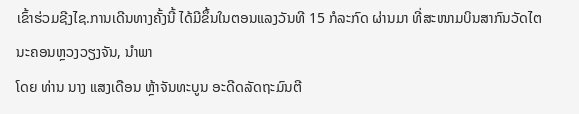ເຂົ້າຮ່ວມຊີງໄຊ.ການເດີນທາງຄັ້ງນີ້ ໄດ້ມີຂຶ້ນໃນຕອນແລງວັນທີ 15 ກໍລະກົດ ຜ່ານມາ ທີ່ສະໜາມບິນສາກົນວັດໄຕ ນະຄອນຫຼວງວຽງຈັນ, ນຳພາ
ໂດຍ ທ່ານ ນາງ ແສງເດືອນ ຫຼ້າຈັນທະບູນ ອະດີດລັດຖະມົນຕີ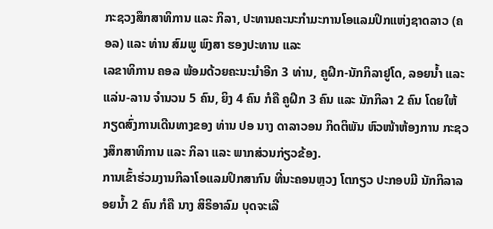ກະຊວງສຶກສາທິການ ແລະ ກິລາ, ປະທານຄະນະກຳມະການໂອແລມປິກແຫ່ງຊາດລາວ (ຄອລ) ແລະ ທ່ານ ສົມພູ ພົງສາ ຮອງປະທານ ແລະ
ເລຂາທິການ ຄອລ ພ້ອມດ້ວຍຄະນະນຳອີກ 3 ທ່ານ, ຄູຝຶກ-ນັກກິລາຢູໂດ, ລອຍນໍ້າ ແລະ ແລ່ນ-ລານ ຈຳນວນ 5 ຄົນ, ຍິງ 4 ຄົນ ກໍຄື ຄູຝຶກ 3 ຄົນ ແລະ ນັກກິລາ 2 ຄົນ ໂດຍໃຫ້ກຽດສົ່ງການເດີນທາງຂອງ ທ່ານ ປອ ນາງ ດາລາວອນ ກິດຕິພັນ ຫົວໜ້າຫ້ອງການ ກະຊວງສຶກສາທິການ ແລະ ກິລາ ແລະ ພາກສ່ວນກ່ຽວຂ້ອງ.
ການເຂົ້າຮ່ວມງານກິລາໂອແລມປິກສາກົນ ທີ່ນະຄອນຫຼວງ ໂຕກຽວ ປະກອບມີ ນັກກິລາລອຍນໍ້າ 2 ຄົນ ກໍຄື ນາງ ສິຣິອາລົມ ບຸດຈະເລີ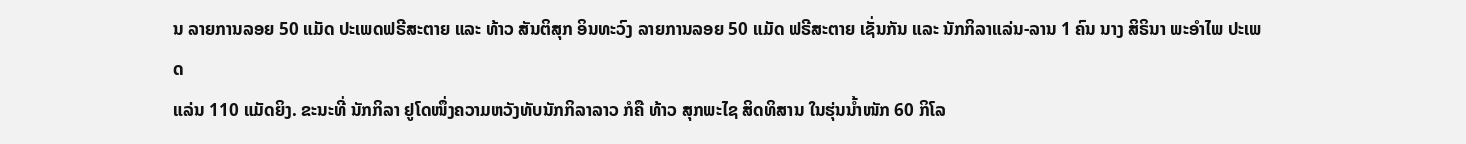ນ ລາຍການລອຍ 50 ແມັດ ປະເພດຟຣີສະຕາຍ ແລະ ທ້າວ ສັນຕິສຸກ ອິນທະວົງ ລາຍການລອຍ 50 ແມັດ ຟຣີສະຕາຍ ເຊັ່ນກັນ ແລະ ນັກກິລາແລ່ນ-ລານ 1 ຄົນ ນາງ ສິຣິນາ ພະອໍາໄພ ປະເພດ
ແລ່ນ 110 ແມັດຍິງ. ຂະນະທີ່ ນັກກິລາ ຢູໂດໜຶ່ງຄວາມຫວັງທັບນັກກິລາລາວ ກໍຄື ທ້າວ ສຸກພະໄຊ ສິດທິສານ ໃນຮຸ່ນນໍ້າໜັກ 60 ກິໂລ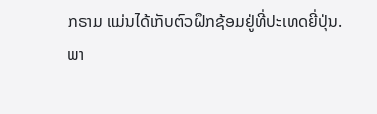ກຣາມ ແມ່ນໄດ້ເກັບຕົວຝຶກຊ້ອມຢູ່ທີ່ປະເທດຍີ່ປຸ່ນ.
ພາ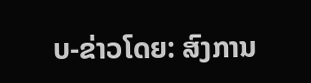ບ-ຂ່າວໂດຍ: ສົງການ